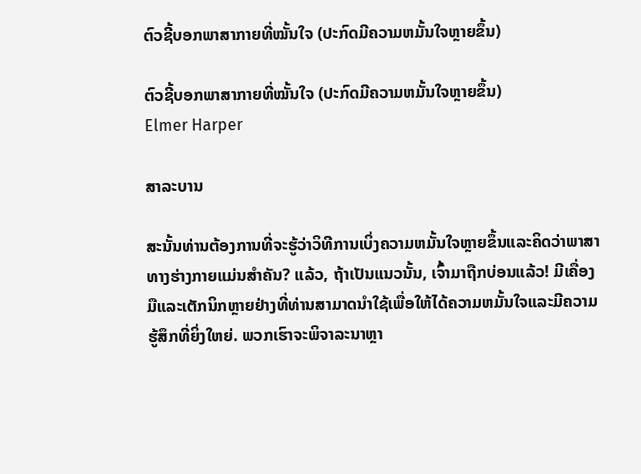ຕົວຊີ້ບອກພາສາກາຍທີ່ໝັ້ນໃຈ (ປະກົດມີຄວາມຫມັ້ນໃຈຫຼາຍຂຶ້ນ)

ຕົວຊີ້ບອກພາສາກາຍທີ່ໝັ້ນໃຈ (ປະກົດມີຄວາມຫມັ້ນໃຈຫຼາຍຂຶ້ນ)
Elmer Harper

ສາລະບານ

ສະນັ້ນທ່ານຕ້ອງການທີ່ຈະຮູ້ວ່າວິທີການເບິ່ງຄວາມຫມັ້ນໃຈຫຼາຍຂຶ້ນແລະຄິດວ່າພາສາທາງຮ່າງກາຍແມ່ນສໍາຄັນ? ແລ້ວ, ຖ້າເປັນແນວນັ້ນ, ເຈົ້າມາຖືກບ່ອນແລ້ວ! ມີເຄື່ອງມືແລະເຕັກນິກຫຼາຍຢ່າງທີ່ທ່ານສາມາດນໍາໃຊ້ເພື່ອໃຫ້ໄດ້ຄວາມຫມັ້ນໃຈແລະມີຄວາມຮູ້ສຶກທີ່ຍິ່ງໃຫຍ່. ພວກເຮົາຈະພິຈາລະນາຫຼາ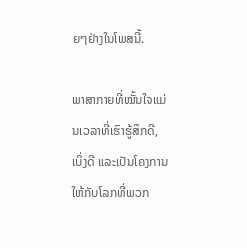ຍໆຢ່າງໃນໂພສນີ້.

ພາສາກາຍທີ່ໝັ້ນໃຈແມ່ນເວລາທີ່ເຮົາຮູ້ສຶກດີ, ເບິ່ງດີ ແລະເປັນໂຄງການໃຫ້ກັບໂລກທີ່ພວກ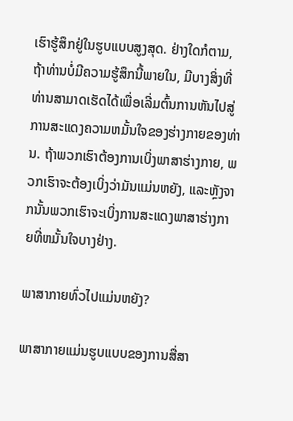ເຮົາຮູ້ສຶກຢູ່ໃນຮູບແບບສູງສຸດ. ຢ່າງໃດກໍຕາມ, ຖ້າທ່ານບໍ່ມີຄວາມຮູ້ສຶກນີ້ພາຍໃນ, ມີບາງສິ່ງທີ່ທ່ານສາມາດເຮັດໄດ້ເພື່ອເລີ່ມຕົ້ນການຫັນໄປສູ່ການສະແດງຄວາມຫມັ້ນໃຈຂອງຮ່າງກາຍຂອງທ່ານ. ຖ້າພວກເຮົາຕ້ອງການເບິ່ງພາສາຮ່າງກາຍ, ພວກເຮົາຈະຕ້ອງເບິ່ງວ່າມັນແມ່ນຫຍັງ, ແລະຫຼັງຈາກນັ້ນພວກເຮົາຈະເບິ່ງການສະແດງພາສາຮ່າງກາຍທີ່ຫມັ້ນໃຈບາງຢ່າງ.

ພາສາກາຍທົ່ວໄປແມ່ນຫຍັງ?

ພາສາກາຍແມ່ນຮູບແບບຂອງການສື່ສາ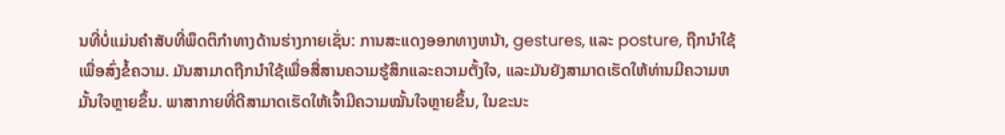ນທີ່ບໍ່ແມ່ນຄໍາສັບທີ່ພຶດຕິກໍາທາງດ້ານຮ່າງກາຍເຊັ່ນ: ການສະແດງອອກທາງຫນ້າ, gestures, ແລະ posture, ຖືກນໍາໃຊ້ເພື່ອສົ່ງຂໍ້ຄວາມ. ມັນສາມາດຖືກນໍາໃຊ້ເພື່ອສື່ສານຄວາມຮູ້ສຶກແລະຄວາມຕັ້ງໃຈ, ແລະມັນຍັງສາມາດເຮັດໃຫ້ທ່ານມີຄວາມຫມັ້ນໃຈຫຼາຍຂຶ້ນ. ພາສາກາຍທີ່ດີສາມາດເຮັດໃຫ້ເຈົ້າມີຄວາມໝັ້ນໃຈຫຼາຍຂຶ້ນ, ໃນຂະນະ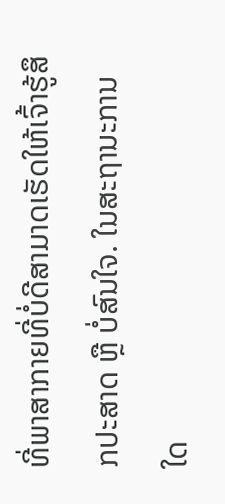ທີ່ພາສາກາຍທີ່ບໍ່ດີສາມາດເຮັດໃຫ້ເຈົ້າຮູ້ສຶກປະສາດ ຫຼື ບໍ່ສົນໃຈ. ໃນສະຖານະການໃດ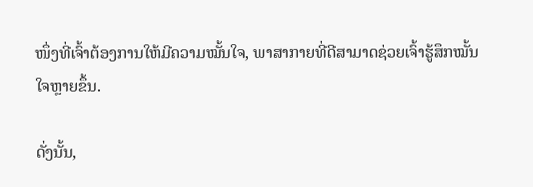ໜຶ່ງທີ່ເຈົ້າຕ້ອງການໃຫ້ມີຄວາມໝັ້ນໃຈ, ພາສາກາຍທີ່ດີສາມາດຊ່ວຍເຈົ້າຮູ້ສຶກໝັ້ນໃຈຫຼາຍຂຶ້ນ.

ດັ່ງນັ້ນ,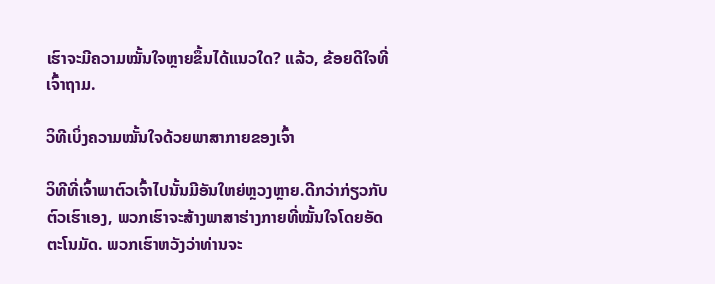ເຮົາຈະມີຄວາມໝັ້ນໃຈຫຼາຍຂຶ້ນໄດ້ແນວໃດ? ແລ້ວ, ຂ້ອຍດີໃຈທີ່ເຈົ້າຖາມ.

ວິທີເບິ່ງຄວາມໝັ້ນໃຈດ້ວຍພາສາກາຍຂອງເຈົ້າ

ວິທີທີ່ເຈົ້າພາຕົວເຈົ້າໄປນັ້ນມີອັນໃຫຍ່ຫຼວງຫຼາຍ.ດີກວ່າກ່ຽວກັບຕົວເຮົາເອງ, ພວກເຮົາຈະສ້າງພາສາຮ່າງກາຍທີ່ໝັ້ນໃຈໂດຍອັດຕະໂນມັດ. ພວກເຮົາຫວັງວ່າທ່ານຈະ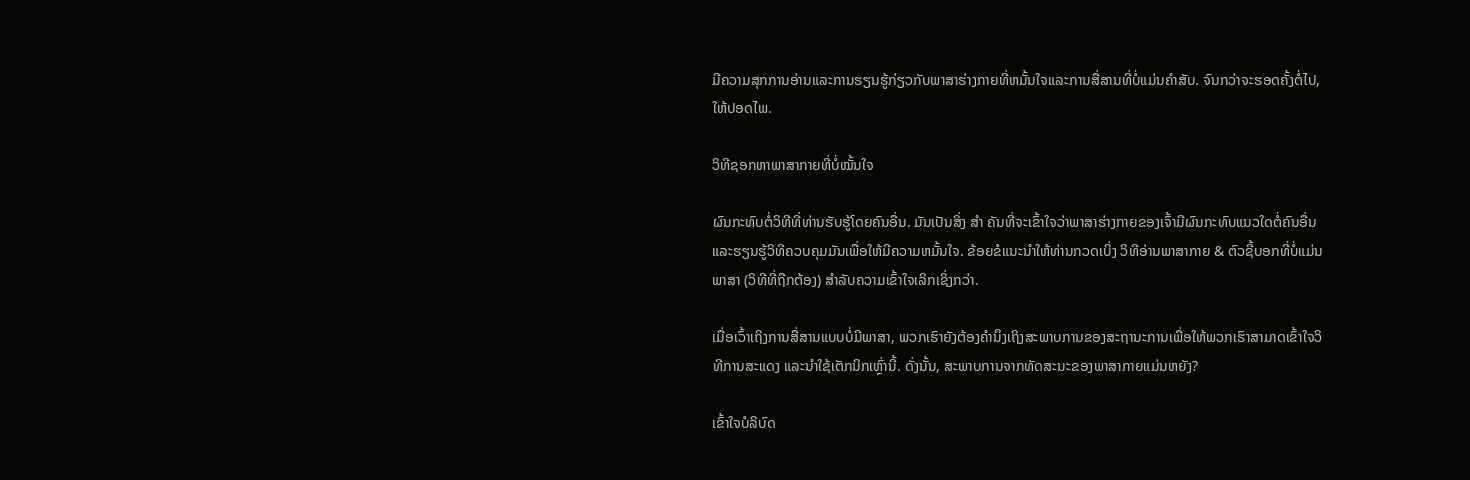ມີຄວາມສຸກການອ່ານແລະການຮຽນຮູ້ກ່ຽວກັບພາສາຮ່າງກາຍທີ່ຫມັ້ນໃຈແລະການສື່ສານທີ່ບໍ່ແມ່ນຄໍາສັບ. ຈົນກວ່າຈະຮອດຄັ້ງຕໍ່ໄປ, ໃຫ້ປອດໄພ.

ວິທີຊອກຫາພາສາກາຍທີ່ບໍ່ໝັ້ນໃຈ

ຜົນກະທົບຕໍ່ວິທີທີ່ທ່ານຮັບຮູ້ໂດຍຄົນອື່ນ. ມັນເປັນສິ່ງ ສຳ ຄັນທີ່ຈະເຂົ້າໃຈວ່າພາສາຮ່າງກາຍຂອງເຈົ້າມີຜົນກະທົບແນວໃດຕໍ່ຄົນອື່ນແລະຮຽນຮູ້ວິທີຄວບຄຸມມັນເພື່ອໃຫ້ມີຄວາມຫມັ້ນໃຈ. ຂ້ອຍຂໍແນະນຳໃຫ້ທ່ານກວດເບິ່ງ ວິທີອ່ານພາສາກາຍ & ຕົວຊີ້ບອກທີ່ບໍ່ແມ່ນພາສາ (ວິທີທີ່ຖືກຕ້ອງ) ສໍາລັບຄວາມເຂົ້າໃຈເລິກເຊິ່ງກວ່າ.

ເມື່ອເວົ້າເຖິງການສື່ສານແບບບໍ່ມີພາສາ, ພວກເຮົາຍັງຕ້ອງຄໍານຶງເຖິງສະພາບການຂອງສະຖານະການເພື່ອໃຫ້ພວກເຮົາສາມາດເຂົ້າໃຈວິທີການສະແດງ ແລະນໍາໃຊ້ເຕັກນິກເຫຼົ່ານີ້. ດັ່ງນັ້ນ, ສະພາບການຈາກທັດສະນະຂອງພາສາກາຍແມ່ນຫຍັງ?

ເຂົ້າໃຈບໍລິບົດ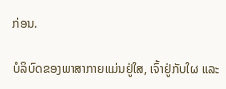ກ່ອນ.

ບໍລິບົດຂອງພາສາກາຍແມ່ນຢູ່ໃສ, ເຈົ້າຢູ່ກັບໃຜ ແລະ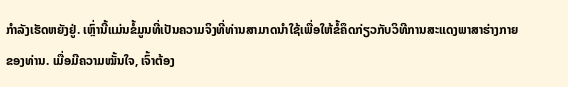ກໍາລັງເຮັດຫຍັງຢູ່. ເຫຼົ່ານີ້ແມ່ນຂໍ້ມູນທີ່ເປັນຄວາມຈິງທີ່ທ່ານສາມາດນໍາໃຊ້ເພື່ອໃຫ້ຂໍ້ຄຶດກ່ຽວກັບວິທີການສະແດງພາສາຮ່າງກາຍຂອງທ່ານ. ເມື່ອມີຄວາມໝັ້ນໃຈ, ເຈົ້າຕ້ອງ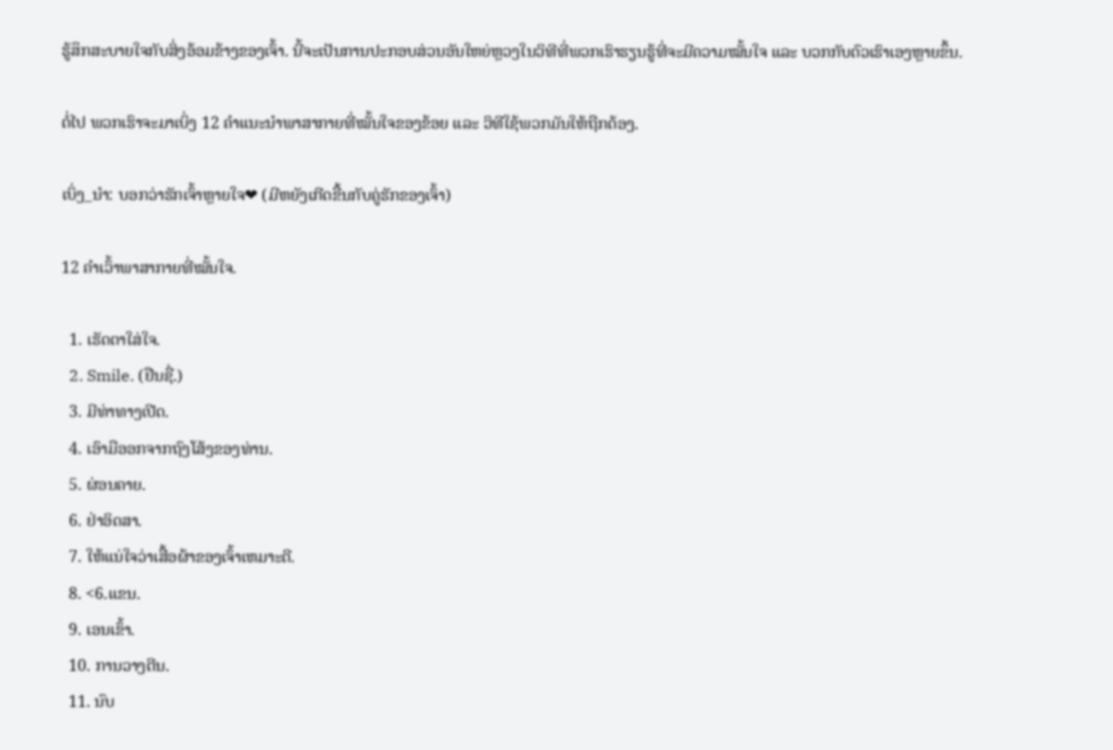ຮູ້ສຶກສະບາຍໃຈກັບສິ່ງອ້ອມຂ້າງຂອງເຈົ້າ. ນີ້ຈະເປັນການປະກອບສ່ວນອັນໃຫຍ່ຫຼວງໃນວິທີທີ່ພວກເຮົາຮຽນຮູ້ທີ່ຈະມີຄວາມໝັ້ນໃຈ ແລະ ບວກກັບຕົວເຮົາເອງຫຼາຍຂຶ້ນ.

ຕໍ່ໄປ ພວກເຮົາຈະມາເບິ່ງ 12 ຄຳແນະນຳພາສາກາຍທີ່ໝັ້ນໃຈຂອງຂ້ອຍ ແລະ ວິທີໃຊ້ພວກມັນໃຫ້ຖືກຕ້ອງ.

ເບິ່ງ_ນຳ: ບອກວ່າຮັກເຈົ້າຫຼາຍໃຈ❤ (ມີຫຍັງເກີດຂື້ນກັບຄູ່ຮັກຂອງເຈົ້າ)

12 ຄຳເວົ້າພາສາກາຍທີ່ໝັ້ນໃຈ.

  1. ເຮັດຕາໃສ່ໃຈ.
  2. Smile. (ຢືນຊື່.)
  3. ມີທ່າທາງເປີດ.
  4. ເອົາມືອອກຈາກຖົງໂສ້ງຂອງທ່ານ.
  5. ຜ່ອນຄາຍ.
  6. ຢ່າອິດສາ.
  7. ໃຫ້ແນ່ໃຈວ່າເສື້ອຜ້າຂອງເຈົ້າເຫມາະດີ.
  8. <6.ແຂນ.
  9. ເອນເຂົ້າ.
  10. ການວາງຕີນ.
  11. ນົບ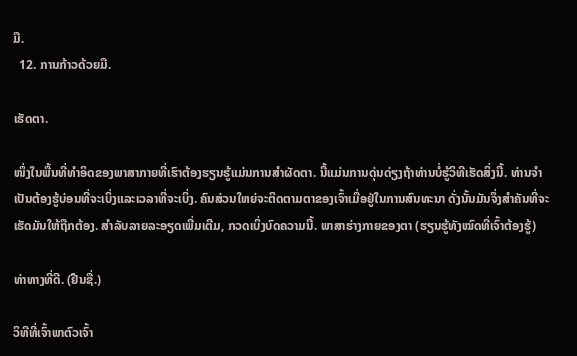ມື.
  12. ການກ້າວດ້ວຍມື.

ເຮັດຕາ.

ໜຶ່ງໃນພື້ນທີ່ທຳອິດຂອງພາສາກາຍທີ່ເຮົາຕ້ອງຮຽນຮູ້ແມ່ນການສຳຜັດຕາ. ນີ້ແມ່ນການດຸ່ນດ່ຽງຖ້າທ່ານບໍ່ຮູ້ວິທີເຮັດສິ່ງນີ້. ທ່ານຈໍາເປັນຕ້ອງຮູ້ບ່ອນທີ່ຈະເບິ່ງແລະເວລາທີ່ຈະເບິ່ງ. ຄົນສ່ວນໃຫຍ່ຈະຕິດຕາມຕາຂອງເຈົ້າເມື່ອຢູ່ໃນການສົນທະນາ ດັ່ງນັ້ນມັນຈຶ່ງສຳຄັນທີ່ຈະເຮັດມັນໃຫ້ຖືກຕ້ອງ. ສໍາລັບລາຍລະອຽດເພີ່ມເຕີມ, ກວດເບິ່ງບົດຄວາມນີ້. ພາສາຮ່າງກາຍຂອງຕາ (ຮຽນຮູ້ທັງໝົດທີ່ເຈົ້າຕ້ອງຮູ້)

ທ່າທາງທີ່ດີ. (ຢືນຊື່.)

ວິທີທີ່ເຈົ້າພາຕົວເຈົ້າ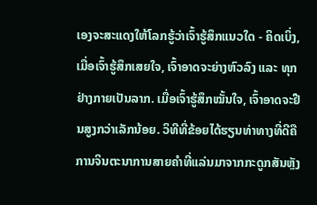ເອງຈະສະແດງໃຫ້ໂລກຮູ້ວ່າເຈົ້າຮູ້ສຶກແນວໃດ - ຄິດເບິ່ງ, ເມື່ອເຈົ້າຮູ້ສຶກເສຍໃຈ, ເຈົ້າອາດຈະຍ່າງຫົວລົງ ແລະ ທຸກຢ່າງກາຍເປັນລາກ. ເມື່ອເຈົ້າຮູ້ສຶກໝັ້ນໃຈ, ເຈົ້າອາດຈະຢືນສູງກວ່າເລັກນ້ອຍ. ວິທີທີ່ຂ້ອຍໄດ້ຮຽນທ່າທາງທີ່ດີຄືການຈິນຕະນາການສາຍຄຳທີ່ແລ່ນມາຈາກກະດູກສັນຫຼັງ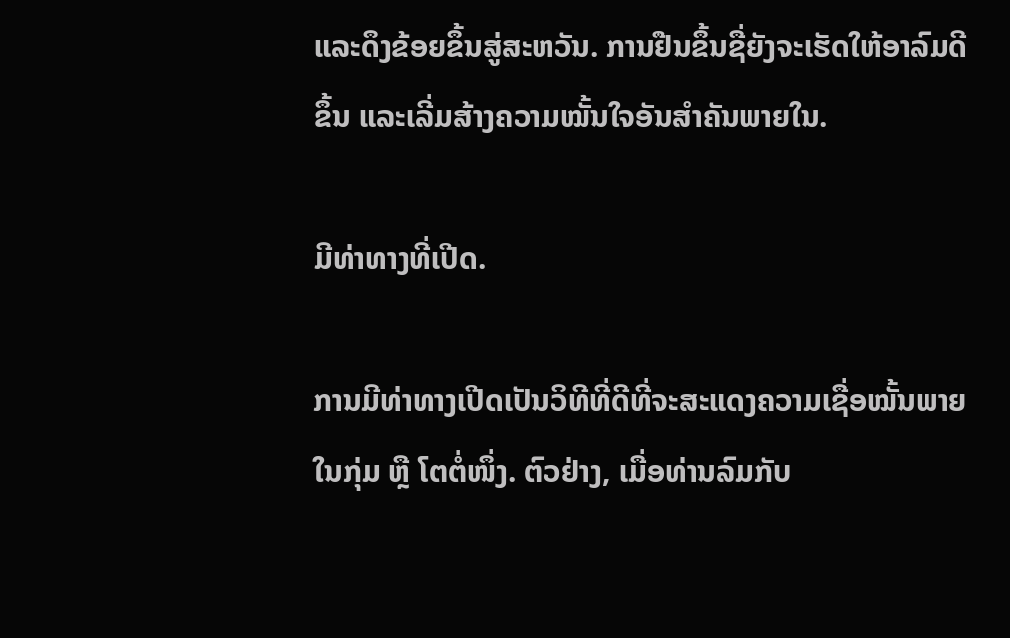ແລະດຶງຂ້ອຍຂຶ້ນສູ່ສະຫວັນ. ການຢືນຂຶ້ນຊື່ຍັງຈະເຮັດໃຫ້ອາລົມດີຂຶ້ນ ແລະເລີ່ມສ້າງຄວາມໝັ້ນໃຈອັນສຳຄັນພາຍໃນ.

ມີທ່າທາງທີ່ເປີດ.

ການມີທ່າທາງເປີດເປັນວິທີທີ່ດີທີ່ຈະສະແດງຄວາມເຊື່ອໝັ້ນພາຍໃນກຸ່ມ ຫຼື ໂຕຕໍ່ໜຶ່ງ. ຕົວຢ່າງ, ເມື່ອທ່ານລົມກັບ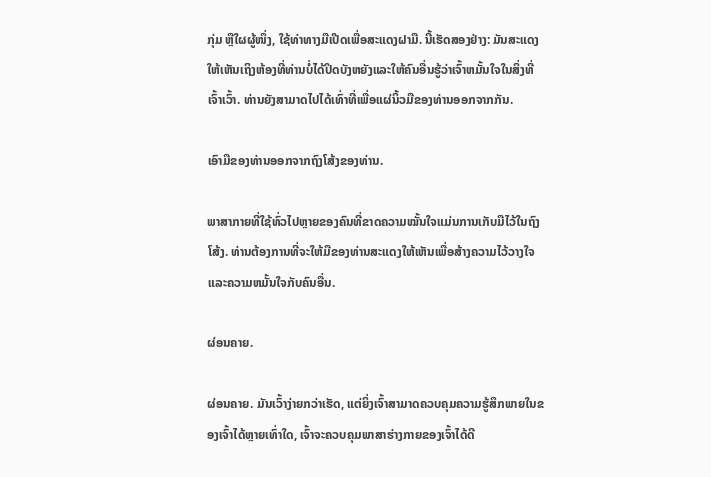ກຸ່ມ ຫຼືໃຜຜູ້ໜຶ່ງ, ໃຊ້ທ່າທາງມືເປີດເພື່ອສະແດງຝາມື. ນີ້ເຮັດສອງຢ່າງ: ມັນສະແດງໃຫ້ເຫັນເຖິງຫ້ອງທີ່ທ່ານບໍ່ໄດ້ປິດບັງຫຍັງແລະໃຫ້ຄົນອື່ນຮູ້ວ່າເຈົ້າຫມັ້ນໃຈໃນສິ່ງທີ່ເຈົ້າເວົ້າ. ທ່ານຍັງສາມາດໄປໄດ້ເທົ່າທີ່ເພື່ອແຜ່ນິ້ວມືຂອງທ່ານອອກຈາກກັນ.

ເອົາມືຂອງທ່ານອອກຈາກຖົງໂສ້ງຂອງທ່ານ.

ພາສາກາຍທີ່ໃຊ້ທົ່ວໄປຫຼາຍຂອງຄົນທີ່ຂາດຄວາມໝັ້ນໃຈແມ່ນການເກັບມືໄວ້ໃນຖົງໂສ້ງ. ທ່ານຕ້ອງການທີ່ຈະໃຫ້ມືຂອງທ່ານສະແດງໃຫ້ເຫັນເພື່ອສ້າງຄວາມໄວ້ວາງໃຈແລະຄວາມຫມັ້ນໃຈກັບຄົນອື່ນ.

ຜ່ອນຄາຍ.

ຜ່ອນຄາຍ. ມັນເວົ້າງ່າຍກວ່າເຮັດ, ແຕ່ຍິ່ງເຈົ້າສາມາດຄວບຄຸມຄວາມຮູ້ສຶກພາຍໃນຂອງເຈົ້າໄດ້ຫຼາຍເທົ່າໃດ, ເຈົ້າຈະຄວບຄຸມພາສາຮ່າງກາຍຂອງເຈົ້າໄດ້ດີ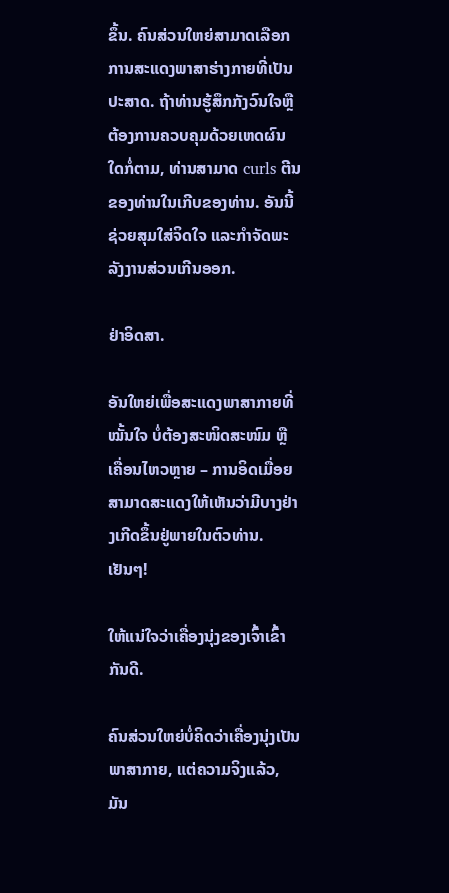ຂຶ້ນ. ຄົນສ່ວນໃຫຍ່ສາມາດເລືອກການສະແດງພາສາຮ່າງກາຍທີ່ເປັນປະສາດ. ຖ້າທ່ານຮູ້ສຶກກັງວົນໃຈຫຼືຕ້ອງການຄວບຄຸມດ້ວຍເຫດຜົນໃດກໍ່ຕາມ, ທ່ານສາມາດ curls ຕີນຂອງທ່ານໃນເກີບຂອງທ່ານ. ອັນນີ້ຊ່ວຍສຸມໃສ່ຈິດໃຈ ແລະກຳຈັດພະລັງງານສ່ວນເກີນອອກ.

ຢ່າອິດສາ.

ອັນໃຫຍ່ເພື່ອສະແດງພາສາກາຍທີ່ໝັ້ນໃຈ ບໍ່ຕ້ອງສະໜິດສະໜົມ ຫຼື ເຄື່ອນໄຫວຫຼາຍ – ການອິດເມື່ອຍສາມາດສະແດງໃຫ້ເຫັນວ່າມີບາງຢ່າງເກີດຂຶ້ນຢູ່ພາຍໃນຕົວທ່ານ. ເຢັນໆ!

ໃຫ້ແນ່ໃຈວ່າເຄື່ອງນຸ່ງຂອງເຈົ້າເຂົ້າກັນດີ.

ຄົນສ່ວນໃຫຍ່ບໍ່ຄິດວ່າເຄື່ອງນຸ່ງເປັນພາສາກາຍ, ແຕ່ຄວາມຈິງແລ້ວ, ມັນ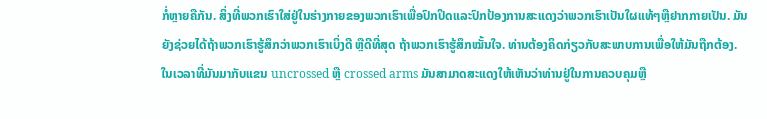ກໍ່ຫຼາຍຄືກັນ. ສິ່ງທີ່ພວກເຮົາໃສ່ຢູ່ໃນຮ່າງກາຍຂອງພວກເຮົາເພື່ອປົກປິດແລະປົກປ້ອງການສະແດງວ່າພວກເຮົາເປັນໃຜແທ້ໆຫຼືຢາກກາຍເປັນ. ມັນຍັງຊ່ວຍໄດ້ຖ້າພວກເຮົາຮູ້ສຶກວ່າພວກເຮົາເບິ່ງດີ ຫຼືດີທີ່ສຸດ ຖ້າພວກເຮົາຮູ້ສຶກໝັ້ນໃຈ. ທ່ານຕ້ອງຄິດກ່ຽວກັບສະພາບການເພື່ອໃຫ້ມັນຖືກຕ້ອງ. ໃນເວລາທີ່ມັນມາກັບແຂນ uncrossed ຫຼື crossed arms ມັນສາມາດສະແດງໃຫ້ເຫັນວ່າທ່ານຢູ່ໃນການຄວບຄຸມຫຼື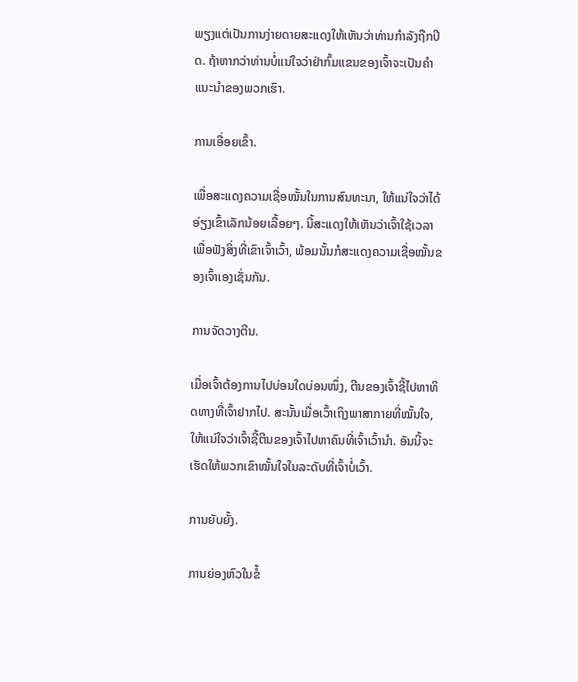ພຽງແຕ່ເປັນການງ່າຍດາຍສະແດງໃຫ້ເຫັນວ່າທ່ານກໍາລັງຖືກປິດ. ຖ້າຫາກວ່າທ່ານບໍ່ແນ່ໃຈວ່າຢ່າກົ້ມແຂນຂອງເຈົ້າຈະເປັນຄຳແນະນຳຂອງພວກເຮົາ.

ການເອື່ອຍເຂົ້າ.

ເພື່ອສະແດງຄວາມເຊື່ອໝັ້ນໃນການສົນທະນາ, ໃຫ້ແນ່ໃຈວ່າໄດ້ອ່ຽງເຂົ້າເລັກນ້ອຍເລື້ອຍໆ. ນີ້ສະແດງໃຫ້ເຫັນວ່າເຈົ້າໃຊ້ເວລາເພື່ອຟັງສິ່ງທີ່ເຂົາເຈົ້າເວົ້າ, ພ້ອມນັ້ນກໍສະແດງຄວາມເຊື່ອໝັ້ນຂອງເຈົ້າເອງເຊັ່ນກັນ.

ການຈັດວາງຕີນ.

ເມື່ອເຈົ້າຕ້ອງການໄປບ່ອນໃດບ່ອນໜຶ່ງ, ຕີນຂອງເຈົ້າຊີ້ໄປຫາທິດທາງທີ່ເຈົ້າຢາກໄປ. ສະນັ້ນເມື່ອເວົ້າເຖິງພາສາກາຍທີ່ໝັ້ນໃຈ, ໃຫ້ແນ່ໃຈວ່າເຈົ້າຊີ້ຕີນຂອງເຈົ້າໄປຫາຄົນທີ່ເຈົ້າເວົ້ານຳ. ອັນນີ້ຈະເຮັດໃຫ້ພວກເຂົາໝັ້ນໃຈໃນລະດັບທີ່ເຈົ້າບໍ່ເວົ້າ.

ການຍັບຍັ້ງ.

ການຍ່ອງຫົວໃນຂໍ້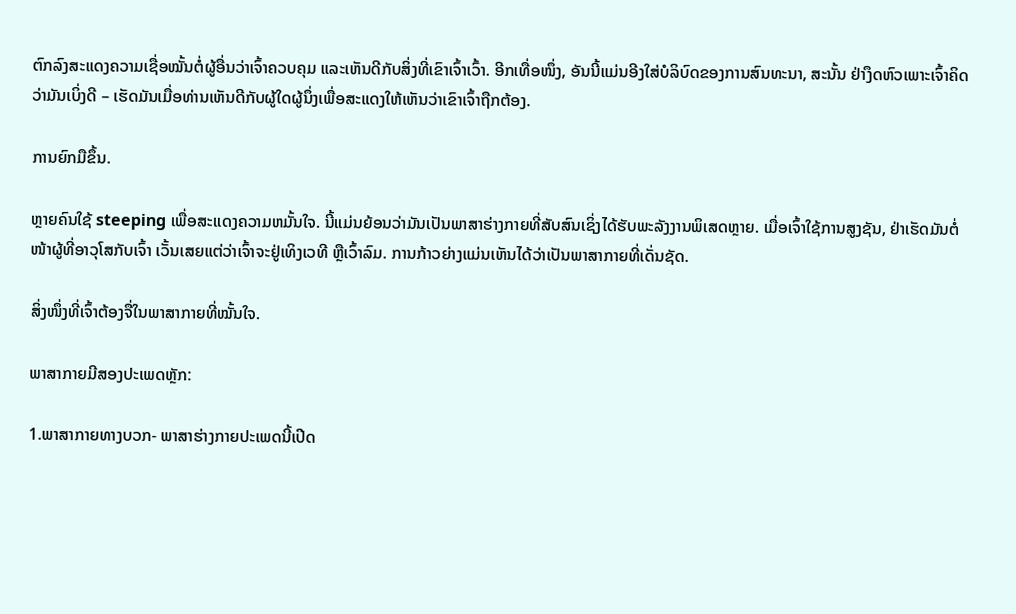ຕົກລົງສະແດງຄວາມເຊື່ອໝັ້ນຕໍ່ຜູ້ອື່ນວ່າເຈົ້າຄວບຄຸມ ແລະເຫັນດີກັບສິ່ງທີ່ເຂົາເຈົ້າເວົ້າ. ອີກເທື່ອໜຶ່ງ, ອັນນີ້ແມ່ນອີງໃສ່ບໍລິບົດຂອງການສົນທະນາ, ສະນັ້ນ ຢ່າງຶດຫົວເພາະເຈົ້າຄິດວ່າມັນເບິ່ງດີ – ເຮັດມັນເມື່ອທ່ານເຫັນດີກັບຜູ້ໃດຜູ້ນຶ່ງເພື່ອສະແດງໃຫ້ເຫັນວ່າເຂົາເຈົ້າຖືກຕ້ອງ.

ການຍົກມືຂຶ້ນ.

ຫຼາຍຄົນໃຊ້ steeping ເພື່ອສະແດງຄວາມຫມັ້ນໃຈ. ນີ້ແມ່ນຍ້ອນວ່າມັນເປັນພາສາຮ່າງກາຍທີ່ສັບສົນເຊິ່ງໄດ້ຮັບພະລັງງານພິເສດຫຼາຍ. ເມື່ອເຈົ້າໃຊ້ການສູງຊັນ, ຢ່າເຮັດມັນຕໍ່ໜ້າຜູ້ທີ່ອາວຸໂສກັບເຈົ້າ ເວັ້ນເສຍແຕ່ວ່າເຈົ້າຈະຢູ່ເທິງເວທີ ຫຼືເວົ້າລົມ. ການກ້າວຍ່າງແມ່ນເຫັນໄດ້ວ່າເປັນພາສາກາຍທີ່ເດັ່ນຊັດ.

ສິ່ງໜຶ່ງທີ່ເຈົ້າຕ້ອງຈື່ໃນພາສາກາຍທີ່ໝັ້ນໃຈ.

ພາສາກາຍມີສອງປະເພດຫຼັກ:

1.ພາສາກາຍທາງບວກ- ພາສາຮ່າງກາຍປະເພດນີ້ເປີດ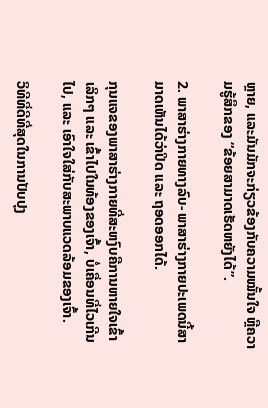ຫຼາຍ, ແລະມັນມັກຈະກ່ຽວຂ້ອງກັບຄວາມໝັ້ນໃຈ ຫຼືຄວາມຮູ້ສຶກຂອງ “ຂ້ອຍສາມາດເຮັດຫຍັງໄດ້”.

2. ພາສາຮ່າງກາຍທາງລົບ- ພາສາຮ່າງກາຍປະເພດນີ້ສາມາດເຫັນໄດ້ວ່າປິດ ແລະ ຖອດອອກໄດ້.

ກຸນແຈຂອງພາສາຮ່າງກາຍທີ່ສະຫງົບຄືການຫາຍໃຈເຂົ້າເລິກໆ ແລະ ເຂົ້າໄປໃນທ້ອງຂອງເຈົ້າ, ບໍ່ເຄື່ອນທີ່ໄວເກີນໄປ, ແລະ ເອົາໃຈໃສ່ກັບສະພາບແວດລ້ອມຂອງເຈົ້າ.

ວິທີທີ່ດີທີ່ສຸດໃນການປັບປຸງ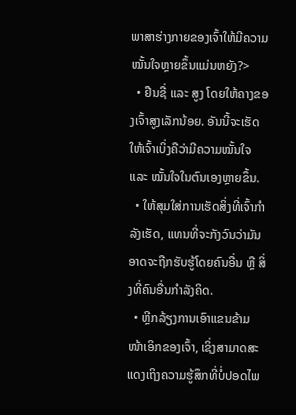ພາສາຮ່າງກາຍຂອງເຈົ້າໃຫ້ມີຄວາມໝັ້ນໃຈຫຼາຍຂຶ້ນແມ່ນຫຍັງ?>
  • ຢືນຊື່ ແລະ ສູງ ໂດຍໃຫ້ຄາງຂອງເຈົ້າສູງເລັກນ້ອຍ. ອັນນີ້ຈະເຮັດໃຫ້ເຈົ້າເບິ່ງຄືວ່າມີຄວາມໝັ້ນໃຈ ແລະ ໝັ້ນໃຈໃນຕົນເອງຫຼາຍຂຶ້ນ.
  • ໃຫ້ສຸມໃສ່ການເຮັດສິ່ງທີ່ເຈົ້າກຳລັງເຮັດ, ແທນທີ່ຈະກັງວົນວ່າມັນອາດຈະຖືກຮັບຮູ້ໂດຍຄົນອື່ນ ຫຼື ສິ່ງທີ່ຄົນອື່ນກຳລັງຄິດ.
  • ຫຼີກລ້ຽງການເອົາແຂນຂ້າມໜ້າເອິກຂອງເຈົ້າ, ເຊິ່ງສາມາດສະແດງເຖິງຄວາມຮູ້ສຶກທີ່ບໍ່ປອດໄພ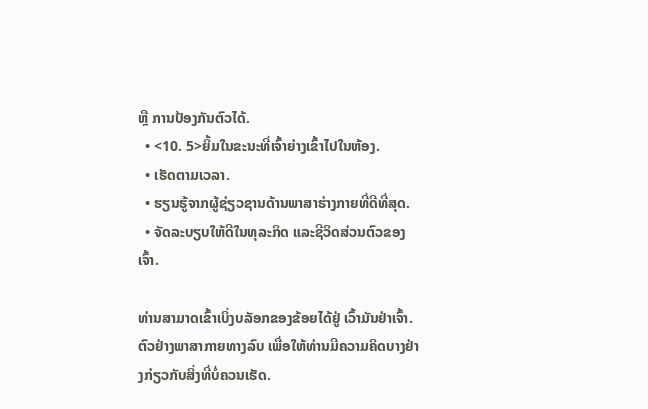ຫຼື ການປ້ອງກັນຕົວໄດ້.
  • <10. 5>ຍິ້ມໃນຂະນະທີ່ເຈົ້າຍ່າງເຂົ້າໄປໃນຫ້ອງ.
  • ເຮັດຕາມເວລາ.
  • ຮຽນຮູ້ຈາກຜູ້ຊ່ຽວຊານດ້ານພາສາຮ່າງກາຍທີ່ດີທີ່ສຸດ.
  • ຈັດລະບຽບໃຫ້ດີໃນທຸລະກິດ ແລະຊີວິດສ່ວນຕົວຂອງເຈົ້າ.

ທ່ານສາມາດເຂົ້າເບິ່ງບລັອກຂອງຂ້ອຍໄດ້ຢູ່ ເວົ້າມັນຢ່າເຈົ້າ. ຕົວຢ່າງພາສາກາຍທາງລົບ ເພື່ອໃຫ້ທ່ານມີຄວາມຄິດບາງຢ່າງກ່ຽວກັບສິ່ງທີ່ບໍ່ຄວນເຮັດ.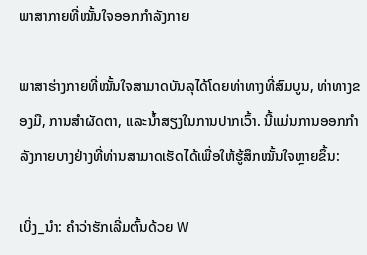ພາສາກາຍທີ່ໝັ້ນໃຈອອກກໍາລັງກາຍ

ພາສາຮ່າງກາຍທີ່ໝັ້ນໃຈສາມາດບັນລຸໄດ້ໂດຍທ່າທາງທີ່ສົມບູນ, ທ່າທາງຂອງມື, ການສຳຜັດຕາ, ແລະນ້ຳສຽງໃນການປາກເວົ້າ. ນີ້ແມ່ນການອອກກຳລັງກາຍບາງຢ່າງທີ່ທ່ານສາມາດເຮັດໄດ້ເພື່ອໃຫ້ຮູ້ສຶກໝັ້ນໃຈຫຼາຍຂຶ້ນ:

ເບິ່ງ_ນຳ: ຄຳວ່າຮັກເລີ່ມຕົ້ນດ້ວຍ W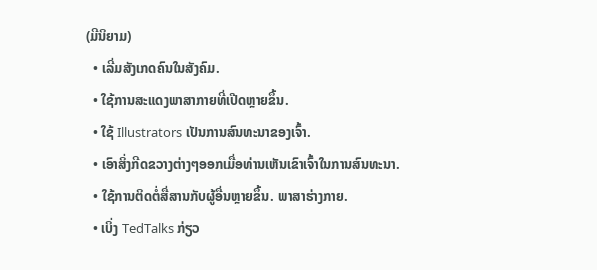(ມີນິຍາມ)
  • ເລີ່ມສັງເກດຄົນໃນສັງຄົມ.
  • ໃຊ້ການສະແດງພາສາກາຍທີ່ເປີດຫຼາຍຂຶ້ນ.
  • ໃຊ້ Illustrators ເປັນການສົນທະນາຂອງເຈົ້າ.
  • ເອົາສິ່ງກີດຂວາງຕ່າງໆອອກເມື່ອທ່ານເຫັນເຂົາເຈົ້າໃນການສົນທະນາ.
  • ໃຊ້ການຕິດຕໍ່ສື່ສານກັບຜູ້ອື່ນຫຼາຍຂຶ້ນ. ພາສາຮ່າງກາຍ.
  • ເບິ່ງ TedTalks ກ່ຽວ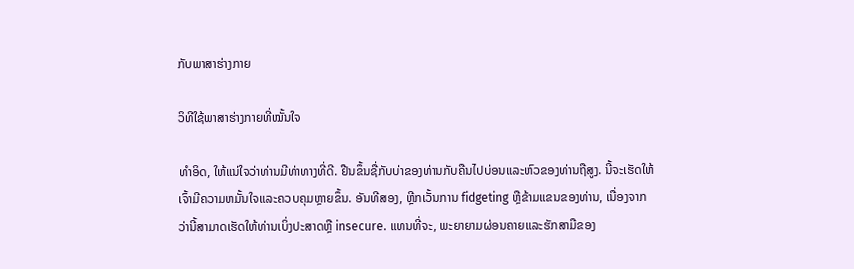ກັບພາສາຮ່າງກາຍ

ວິທີໃຊ້ພາສາຮ່າງກາຍທີ່ໝັ້ນໃຈ

ທຳອິດ, ໃຫ້ແນ່ໃຈວ່າທ່ານມີທ່າທາງທີ່ດີ. ຢືນຂຶ້ນຊື່ກັບບ່າຂອງທ່ານກັບຄືນໄປບ່ອນແລະຫົວຂອງທ່ານຖືສູງ. ນີ້ຈະເຮັດໃຫ້ເຈົ້າມີຄວາມຫມັ້ນໃຈແລະຄວບຄຸມຫຼາຍຂຶ້ນ. ອັນທີສອງ, ຫຼີກເວັ້ນການ fidgeting ຫຼືຂ້າມແຂນຂອງທ່ານ, ເນື່ອງຈາກວ່ານີ້ສາມາດເຮັດໃຫ້ທ່ານເບິ່ງປະສາດຫຼື insecure. ແທນທີ່ຈະ, ພະຍາຍາມຜ່ອນຄາຍແລະຮັກສາມືຂອງ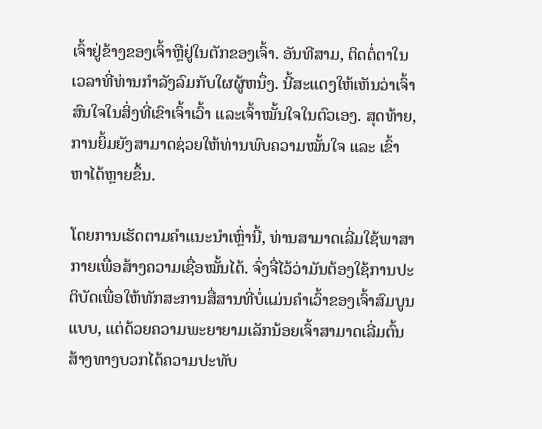ເຈົ້າຢູ່ຂ້າງຂອງເຈົ້າຫຼືຢູ່ໃນຕັກຂອງເຈົ້າ. ອັນທີສາມ, ຕິດຕໍ່ຕາໃນເວລາທີ່ທ່ານກໍາລັງລົມກັບໃຜຜູ້ຫນຶ່ງ. ນີ້ສະແດງໃຫ້ເຫັນວ່າເຈົ້າສົນໃຈໃນສິ່ງທີ່ເຂົາເຈົ້າເວົ້າ ແລະເຈົ້າໝັ້ນໃຈໃນຕົວເອງ. ສຸດທ້າຍ, ການຍິ້ມຍັງສາມາດຊ່ວຍໃຫ້ທ່ານພົບຄວາມໝັ້ນໃຈ ແລະ ເຂົ້າຫາໄດ້ຫຼາຍຂຶ້ນ.

ໂດຍການເຮັດຕາມຄຳແນະນຳເຫຼົ່ານີ້, ທ່ານສາມາດເລີ່ມໃຊ້ພາສາກາຍເພື່ອສ້າງຄວາມເຊື່ອໝັ້ນໄດ້. ຈົ່ງຈື່ໄວ້ວ່າມັນຕ້ອງໃຊ້ການປະຕິບັດເພື່ອໃຫ້ທັກສະການສື່ສານທີ່ບໍ່ແມ່ນຄໍາເວົ້າຂອງເຈົ້າສົມບູນແບບ, ແຕ່ດ້ວຍຄວາມພະຍາຍາມເລັກນ້ອຍເຈົ້າສາມາດເລີ່ມຕົ້ນສ້າງທາງບວກໄດ້ຄວາມປະທັບ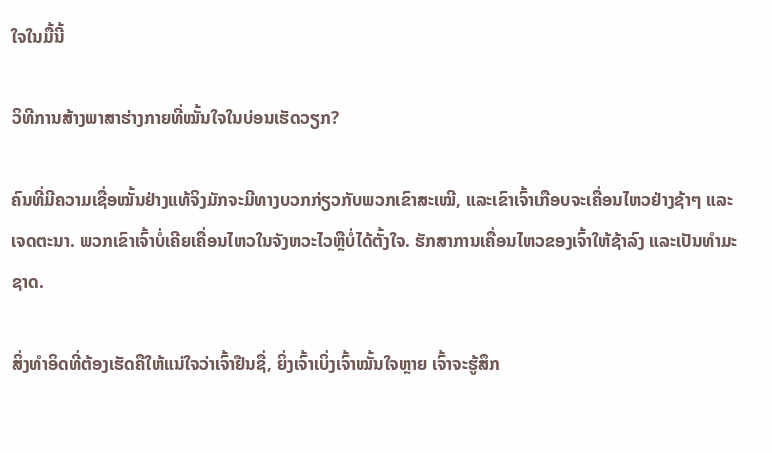ໃຈໃນມື້ນີ້

ວິທີການສ້າງພາສາຮ່າງກາຍທີ່ໝັ້ນໃຈໃນບ່ອນເຮັດວຽກ?

ຄົນທີ່ມີຄວາມເຊື່ອໝັ້ນຢ່າງແທ້ຈິງມັກຈະມີທາງບວກກ່ຽວກັບພວກເຂົາສະເໝີ, ແລະເຂົາເຈົ້າເກືອບຈະເຄື່ອນໄຫວຢ່າງຊ້າໆ ແລະເຈດຕະນາ. ພວກເຂົາເຈົ້າບໍ່ເຄີຍເຄື່ອນໄຫວໃນຈັງຫວະໄວຫຼືບໍ່ໄດ້ຕັ້ງໃຈ. ຮັກສາການເຄື່ອນໄຫວຂອງເຈົ້າໃຫ້ຊ້າລົງ ແລະເປັນທຳມະຊາດ.

ສິ່ງທຳອິດທີ່ຕ້ອງເຮັດຄືໃຫ້ແນ່ໃຈວ່າເຈົ້າຢືນຊື່, ຍິ່ງເຈົ້າເບິ່ງເຈົ້າໝັ້ນໃຈຫຼາຍ ເຈົ້າຈະຮູ້ສຶກ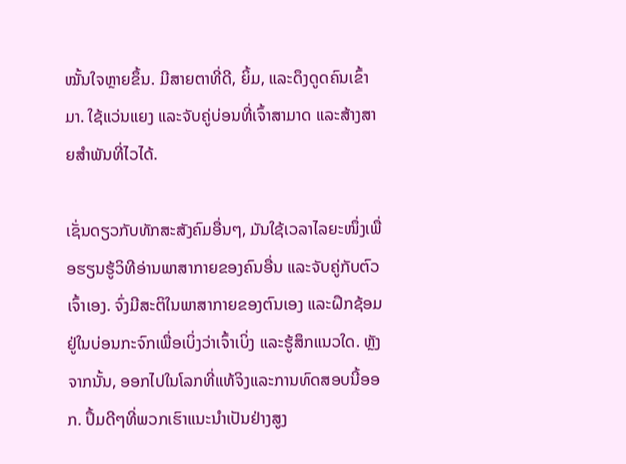ໝັ້ນໃຈຫຼາຍຂຶ້ນ. ມີສາຍຕາທີ່ດີ, ຍິ້ມ, ແລະດຶງດູດຄົນເຂົ້າມາ. ໃຊ້ແວ່ນແຍງ ແລະຈັບຄູ່ບ່ອນທີ່ເຈົ້າສາມາດ ແລະສ້າງສາຍສຳພັນທີ່ໄວໄດ້.

ເຊັ່ນດຽວກັບທັກສະສັງຄົມອື່ນໆ, ມັນໃຊ້ເວລາໄລຍະໜຶ່ງເພື່ອຮຽນຮູ້ວິທີອ່ານພາສາກາຍຂອງຄົນອື່ນ ແລະຈັບຄູ່ກັບຕົວເຈົ້າເອງ. ຈົ່ງມີສະຕິໃນພາສາກາຍຂອງຕົນເອງ ແລະຝຶກຊ້ອມຢູ່ໃນບ່ອນກະຈົກເພື່ອເບິ່ງວ່າເຈົ້າເບິ່ງ ແລະຮູ້ສຶກແນວໃດ. ຫຼັງຈາກນັ້ນ, ອອກໄປໃນໂລກທີ່ແທ້ຈິງແລະການທົດສອບນີ້ອອກ. ປຶ້ມດີໆທີ່ພວກເຮົາແນະນຳເປັນຢ່າງສູງ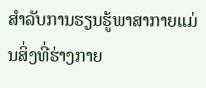ສຳລັບການຮຽນຮູ້ພາສາກາຍແມ່ນສິ່ງທີ່ຮ່າງກາຍ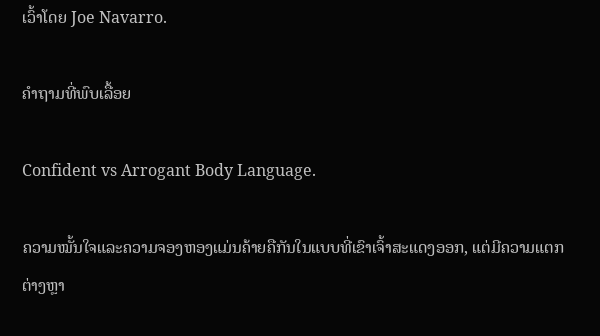ເວົ້າໂດຍ Joe Navarro.

ຄຳຖາມທີ່ພົບເລື້ອຍ

Confident vs Arrogant Body Language.

ຄວາມໝັ້ນໃຈແລະຄວາມຈອງຫອງແມ່ນຄ້າຍຄືກັນໃນແບບທີ່ເຂົາເຈົ້າສະແດງອອກ, ແຕ່ມີຄວາມແຕກຕ່າງຫຼາ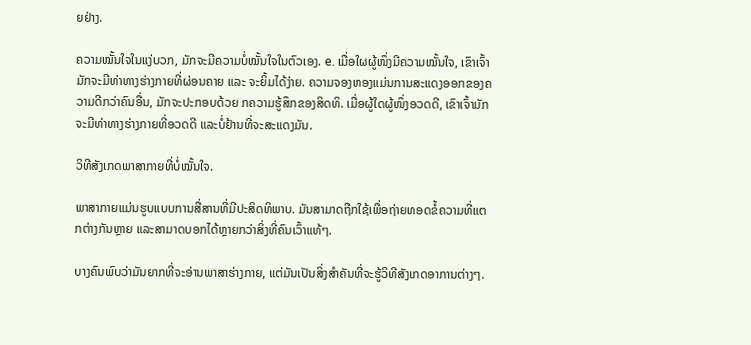ຍຢ່າງ.

ຄວາມໝັ້ນໃຈໃນແງ່ບວກ, ມັກຈະມີຄວາມບໍ່ໝັ້ນໃຈໃນຕົວເອງ. e. ເມື່ອໃຜຜູ້ໜຶ່ງມີຄວາມໝັ້ນໃຈ, ເຂົາເຈົ້າມັກຈະມີທ່າທາງຮ່າງກາຍທີ່ຜ່ອນຄາຍ ແລະ ຈະຍິ້ມໄດ້ງ່າຍ. ຄວາມຈອງຫອງແມ່ນການສະແດງອອກຂອງຄວາມດີກວ່າຄົນອື່ນ, ມັກຈະປະກອບດ້ວຍ ກຄວາມຮູ້ສຶກຂອງສິດທິ. ເມື່ອຜູ້ໃດຜູ້ໜຶ່ງອວດດີ, ເຂົາເຈົ້າມັກຈະມີທ່າທາງຮ່າງກາຍທີ່ອວດດີ ແລະບໍ່ຢ້ານທີ່ຈະສະແດງມັນ.

ວິທີສັງເກດພາສາກາຍທີ່ບໍ່ໝັ້ນໃຈ.

ພາສາກາຍແມ່ນຮູບແບບການສື່ສານທີ່ມີປະສິດທິພາບ. ມັນສາມາດຖືກໃຊ້ເພື່ອຖ່າຍທອດຂໍ້ຄວາມທີ່ແຕກຕ່າງກັນຫຼາຍ ແລະສາມາດບອກໄດ້ຫຼາຍກວ່າສິ່ງທີ່ຄົນເວົ້າແທ້ໆ.

ບາງຄົນພົບວ່າມັນຍາກທີ່ຈະອ່ານພາສາຮ່າງກາຍ, ແຕ່ມັນເປັນສິ່ງສໍາຄັນທີ່ຈະຮູ້ວິທີສັງເກດອາການຕ່າງໆ.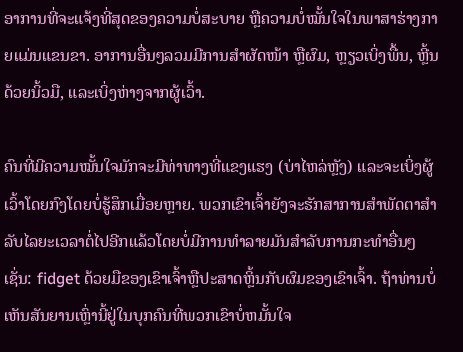ອາການທີ່ຈະແຈ້ງທີ່ສຸດຂອງຄວາມບໍ່ສະບາຍ ຫຼືຄວາມບໍ່ໝັ້ນໃຈໃນພາສາຮ່າງກາຍແມ່ນແຂນຂາ. ອາການອື່ນໆລວມມີການສຳຜັດໜ້າ ຫຼືຜົມ, ຫຼຽວເບິ່ງພື້ນ, ຫຼີ້ນດ້ວຍນິ້ວມື, ແລະເບິ່ງຫ່າງຈາກຜູ້ເວົ້າ.

ຄົນທີ່ມີຄວາມໝັ້ນໃຈມັກຈະມີທ່າທາງທີ່ແຂງແຮງ (ບ່າໄຫລ່ຫຼັງ) ແລະຈະເບິ່ງຜູ້ເວົ້າໂດຍກົງໂດຍບໍ່ຮູ້ສຶກເມື່ອຍຫຼາຍ. ພວກເຂົາເຈົ້າຍັງຈະຮັກສາການສໍາພັດຕາສໍາລັບໄລຍະເວລາຕໍ່ໄປອີກແລ້ວໂດຍບໍ່ມີການທໍາລາຍມັນສໍາລັບການກະທໍາອື່ນໆເຊັ່ນ: fidget ດ້ວຍມືຂອງເຂົາເຈົ້າຫຼືປະສາດຫຼິ້ນກັບຜົມຂອງເຂົາເຈົ້າ. ຖ້າທ່ານບໍ່ເຫັນສັນຍານເຫຼົ່ານີ້ຢູ່ໃນບຸກຄົນທີ່ພວກເຂົາບໍ່ຫມັ້ນໃຈ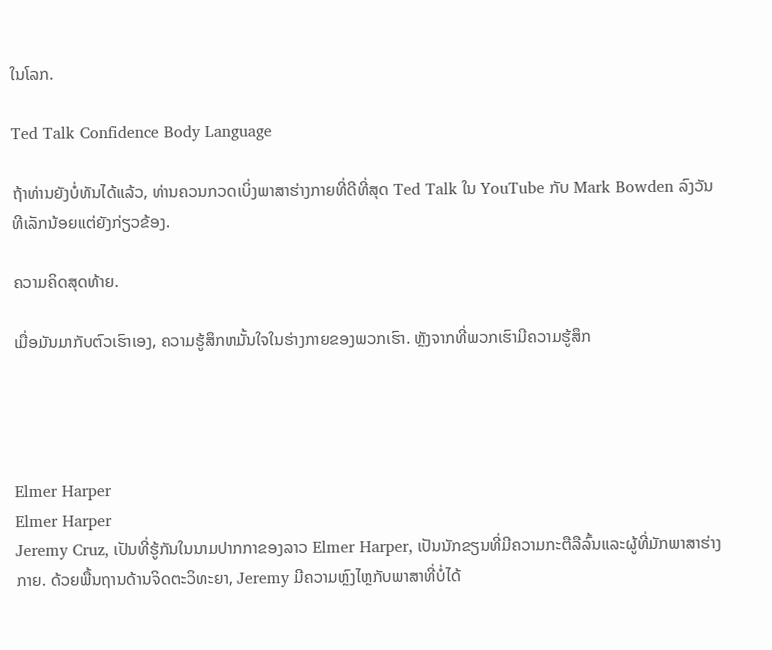ໃນໂລກ.

Ted Talk Confidence Body Language

ຖ້າທ່ານຍັງບໍ່ທັນໄດ້ແລ້ວ, ທ່ານຄວນກວດເບິ່ງພາສາຮ່າງກາຍທີ່ດີທີ່ສຸດ Ted Talk ໃນ YouTube ກັບ Mark Bowden ລົງວັນທີເລັກນ້ອຍແຕ່ຍັງກ່ຽວຂ້ອງ.

ຄວາມຄິດສຸດທ້າຍ.

ເມື່ອມັນມາກັບຕົວເຮົາເອງ, ຄວາມຮູ້ສຶກຫມັ້ນໃຈໃນຮ່າງກາຍຂອງພວກເຮົາ. ຫຼັງຈາກທີ່ພວກເຮົາມີຄວາມຮູ້ສຶກ




Elmer Harper
Elmer Harper
Jeremy Cruz, ເປັນທີ່ຮູ້ກັນໃນນາມປາກກາຂອງລາວ Elmer Harper, ເປັນນັກຂຽນທີ່ມີຄວາມກະຕືລືລົ້ນແລະຜູ້ທີ່ມັກພາສາຮ່າງກາຍ. ດ້ວຍພື້ນຖານດ້ານຈິດຕະວິທະຍາ, Jeremy ມີຄວາມຫຼົງໄຫຼກັບພາສາທີ່ບໍ່ໄດ້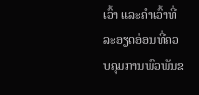ເວົ້າ ແລະຄຳເວົ້າທີ່ລະອຽດອ່ອນທີ່ຄວບຄຸມການພົວພັນຂ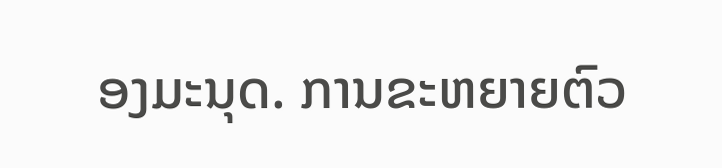ອງມະນຸດ. ການຂະຫຍາຍຕົວ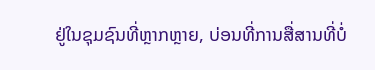ຢູ່ໃນຊຸມຊົນທີ່ຫຼາກຫຼາຍ, ບ່ອນທີ່ການສື່ສານທີ່ບໍ່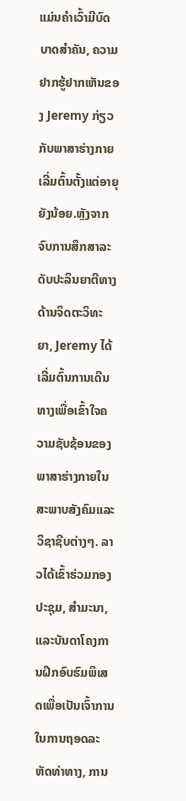ແມ່ນຄໍາເວົ້າມີບົດບາດສໍາຄັນ, ຄວາມຢາກຮູ້ຢາກເຫັນຂອງ Jeremy ກ່ຽວກັບພາສາຮ່າງກາຍເລີ່ມຕົ້ນຕັ້ງແຕ່ອາຍຸຍັງນ້ອຍ.ຫຼັງຈາກຈົບການສຶກສາລະດັບປະລິນຍາຕີທາງດ້ານຈິດຕະວິທະຍາ, Jeremy ໄດ້ເລີ່ມຕົ້ນການເດີນທາງເພື່ອເຂົ້າໃຈຄວາມຊັບຊ້ອນຂອງພາສາຮ່າງກາຍໃນສະພາບສັງຄົມແລະວິຊາຊີບຕ່າງໆ. ລາວໄດ້ເຂົ້າຮ່ວມກອງປະຊຸມ, ສຳມະນາ, ແລະບັນດາໂຄງການຝຶກອົບຮົມພິເສດເພື່ອເປັນເຈົ້າການໃນການຖອດລະຫັດທ່າທາງ, ການ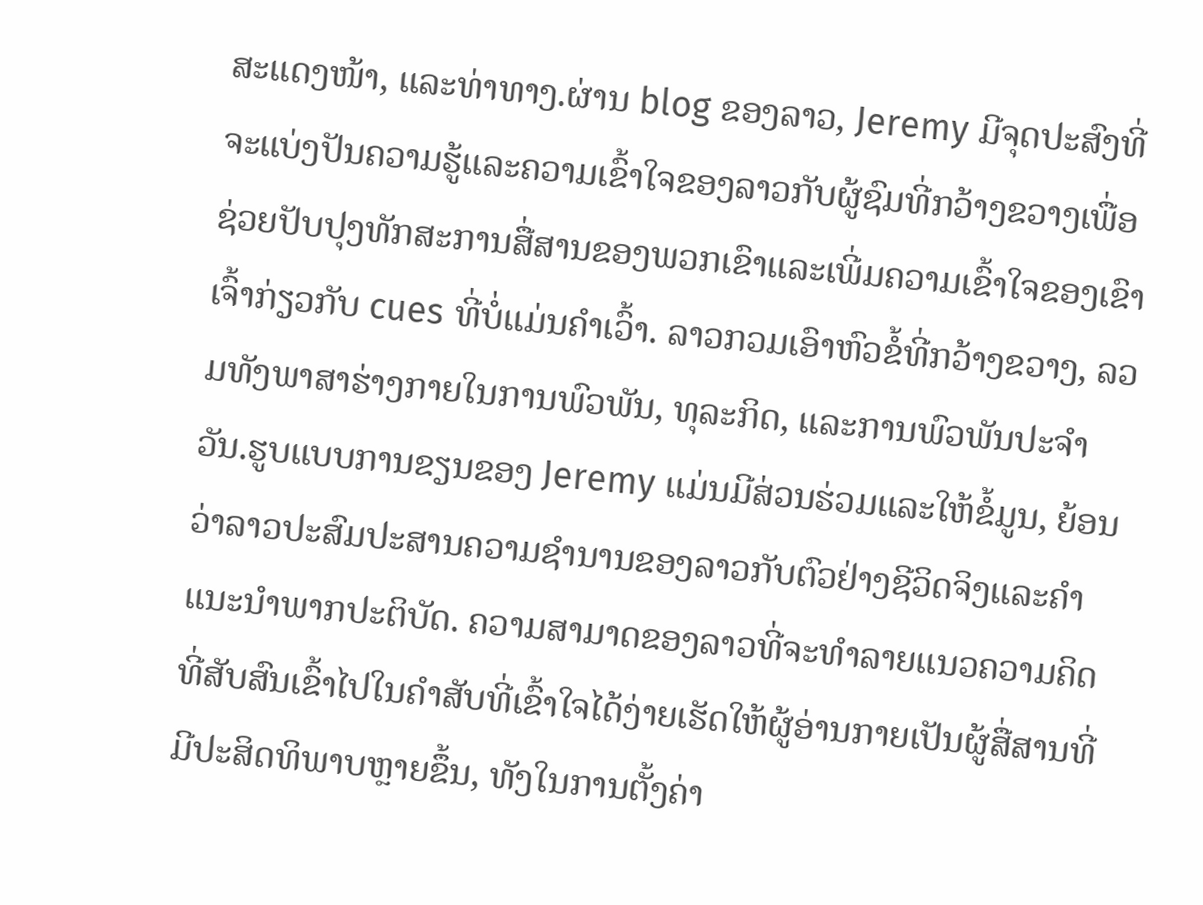ສະແດງໜ້າ, ແລະທ່າທາງ.ຜ່ານ blog ຂອງລາວ, Jeremy ມີຈຸດປະສົງທີ່ຈະແບ່ງປັນຄວາມຮູ້ແລະຄວາມເຂົ້າໃຈຂອງລາວກັບຜູ້ຊົມທີ່ກວ້າງຂວາງເພື່ອຊ່ວຍປັບປຸງທັກສະການສື່ສານຂອງພວກເຂົາແລະເພີ່ມຄວາມເຂົ້າໃຈຂອງເຂົາເຈົ້າກ່ຽວກັບ cues ທີ່ບໍ່ແມ່ນຄໍາເວົ້າ. ລາວກວມເອົາຫົວຂໍ້ທີ່ກວ້າງຂວາງ, ລວມທັງພາສາຮ່າງກາຍໃນການພົວພັນ, ທຸລະກິດ, ແລະການພົວພັນປະຈໍາວັນ.ຮູບແບບການຂຽນຂອງ Jeremy ແມ່ນມີສ່ວນຮ່ວມແລະໃຫ້ຂໍ້ມູນ, ຍ້ອນວ່າລາວປະສົມປະສານຄວາມຊໍານານຂອງລາວກັບຕົວຢ່າງຊີວິດຈິງແລະຄໍາແນະນໍາພາກປະຕິບັດ. ຄວາມສາມາດຂອງລາວທີ່ຈະທໍາລາຍແນວຄວາມຄິດທີ່ສັບສົນເຂົ້າໄປໃນຄໍາສັບທີ່ເຂົ້າໃຈໄດ້ງ່າຍເຮັດໃຫ້ຜູ້ອ່ານກາຍເປັນຜູ້ສື່ສານທີ່ມີປະສິດທິພາບຫຼາຍຂຶ້ນ, ທັງໃນການຕັ້ງຄ່າ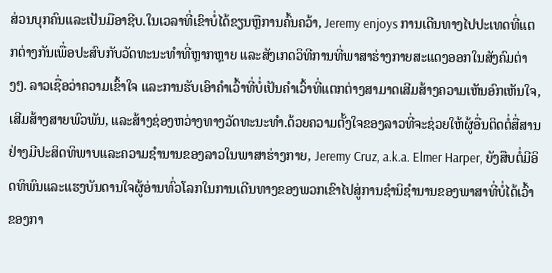ສ່ວນບຸກຄົນແລະເປັນມືອາຊີບ.ໃນເວລາທີ່ເຂົາບໍ່ໄດ້ຂຽນຫຼືການຄົ້ນຄວ້າ, Jeremy enjoys ການເດີນທາງໄປປະເທດທີ່ແຕກຕ່າງກັນເພື່ອປະສົບກັບວັດທະນະທໍາທີ່ຫຼາກຫຼາຍ ແລະສັງເກດວິທີການທີ່ພາສາຮ່າງກາຍສະແດງອອກໃນສັງຄົມຕ່າງໆ. ລາວເຊື່ອວ່າຄວາມເຂົ້າໃຈ ແລະການຮັບເອົາຄຳເວົ້າທີ່ບໍ່ເປັນຄຳເວົ້າທີ່ແຕກຕ່າງສາມາດເສີມສ້າງຄວາມເຫັນອົກເຫັນໃຈ, ເສີມສ້າງສາຍພົວພັນ, ແລະສ້າງຊ່ອງຫວ່າງທາງວັດທະນະທໍາ.ດ້ວຍຄວາມຕັ້ງໃຈຂອງລາວທີ່ຈະຊ່ວຍໃຫ້ຜູ້ອື່ນຕິດຕໍ່ສື່ສານຢ່າງມີປະສິດທິພາບແລະຄວາມຊໍານານຂອງລາວໃນພາສາຮ່າງກາຍ, Jeremy Cruz, a.k.a. Elmer Harper, ຍັງສືບຕໍ່ມີອິດທິພົນແລະແຮງບັນດານໃຈຜູ້ອ່ານທົ່ວໂລກໃນການເດີນທາງຂອງພວກເຂົາໄປສູ່ການຊໍານິຊໍານານຂອງພາສາທີ່ບໍ່ໄດ້ເວົ້າຂອງກາ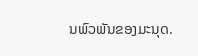ນພົວພັນຂອງມະນຸດ.